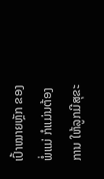ເປົ້າໝາຍຫຼັກ ຂອງພໍ່ແມ່ ກໍແມ່ນຕ້ອງການ ໃຫ້ລູກມີສຸຂະ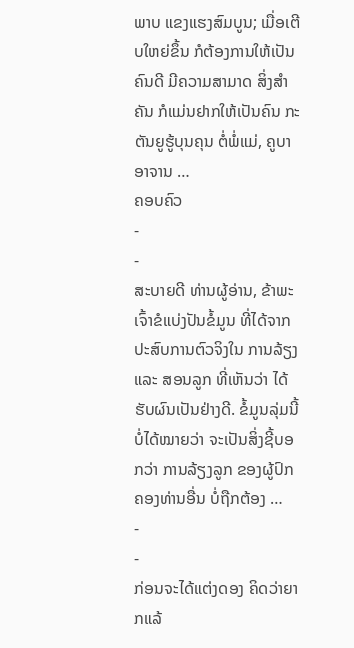ພາບ ແຂງແຮງສົມບູນ; ເມື່ອເຕີບໃຫຍ່ຂຶ້ນ ກໍຕ້ອງການໃຫ້ເປັນ ຄົນດີ ມີຄວາມສາມາດ ສິ່ງສໍາຄັນ ກໍແມ່ນຢາກໃຫ້ເປັນຄົນ ກະຕັນຍູຮູ້ບຸນຄຸນ ຕໍ່ພໍ່ແມ່, ຄູບາອາຈານ …
ຄອບຄົວ
-
-
ສະບາຍດີ ທ່ານຜູ້ອ່ານ, ຂ້າພະເຈົ້າຂໍແບ່ງປັນຂໍ້ມູນ ທີ່ໄດ້ຈາກປະສົບການຕົວຈິງໃນ ການລ້ຽງ ແລະ ສອນລູກ ທີ່ເຫັນວ່າ ໄດ້ຮັບຜົນເປັນຢ່າງດີ. ຂໍ້ມູນລຸ່ມນີ້ບໍ່ໄດ້ໝາຍວ່າ ຈະເປັນສິ່ງຊີ້ບອກວ່າ ການລ້ຽງລູກ ຂອງຜູ້ປົກຄອງທ່ານອື່ນ ບໍ່ຖືກຕ້ອງ …
-
-
ກ່ອນຈະໄດ້ແຕ່ງດອງ ຄິດວ່າຍາກແລ້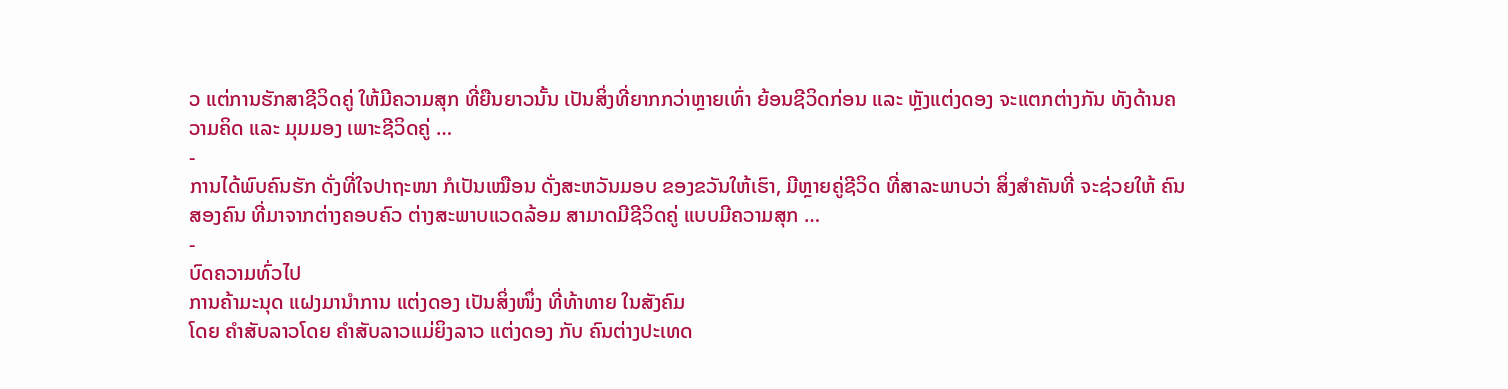ວ ແຕ່ການຮັກສາຊີວິດຄູ່ ໃຫ້ມີຄວາມສຸກ ທີ່ຍືນຍາວນັ້ນ ເປັນສິ່ງທີ່ຍາກກວ່າຫຼາຍເທົ່າ ຍ້ອນຊີວິດກ່ອນ ແລະ ຫຼັງແຕ່ງດອງ ຈະແຕກຕ່າງກັນ ທັງດ້ານຄວາມຄິດ ແລະ ມຸມມອງ ເພາະຊີວິດຄູ່ …
-
ການໄດ້ພົບຄົນຮັກ ດັ່ງທີ່ໃຈປາຖະໜາ ກໍເປັນເໝືອນ ດັ່ງສະຫວັນມອບ ຂອງຂວັນໃຫ້ເຮົາ, ມີຫຼາຍຄູ່ຊີວິດ ທີ່ສາລະພາບວ່າ ສິ່ງສໍາຄັນທີ່ ຈະຊ່ວຍໃຫ້ ຄົນສອງຄົນ ທີ່ມາຈາກຕ່າງຄອບຄົວ ຕ່າງສະພາບແວດລ້ອມ ສາມາດມີຊີວິດຄູ່ ແບບມີຄວາມສຸກ …
-
ບົດຄວາມທົ່ວໄປ
ການຄ້າມະນຸດ ແຝງມານໍາການ ແຕ່ງດອງ ເປັນສິ່ງໜຶ່ງ ທີ່ທ້າທາຍ ໃນສັງຄົມ
ໂດຍ ຄໍາສັບລາວໂດຍ ຄໍາສັບລາວແມ່ຍິງລາວ ແຕ່ງດອງ ກັບ ຄົນຕ່າງປະເທດ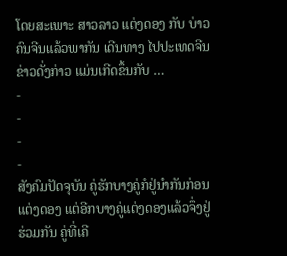ໂດຍສະເພາະ ສາວລາວ ແຕ່ງດອງ ກັບ ບ່າວ ຄົນຈີນແລ້ວພາກັນ ເດີນທາງ ໄປປະເທດຈີນ ຂ່າວດັ່ງກ່າວ ແມ່ນເກີດຂຶ້ນກັບ …
-
-
-
-
ສັງຄົມປັດຈຸບັນ ຄູ່ຮັກບາງຄູ່ກໍຢູ່ນໍາກັນກ່ອນແຕ່ງດອງ ແຕ່ອີກບາງຄູ່ແຕ່ງດອງແລ້ວຈຶ່ງຢູ່ຮ່ວມກັນ ຄູ່ທີ່ເຄີ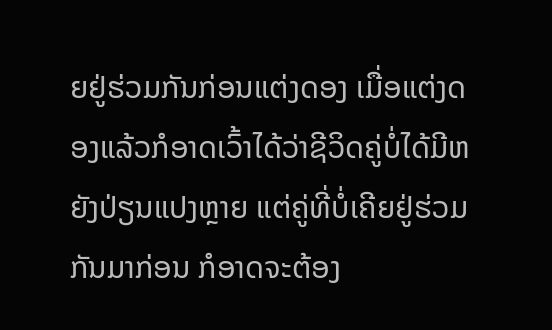ຍຢູ່ຮ່ວມກັນກ່ອນແຕ່ງດອງ ເມື່ອແຕ່ງດອງແລ້ວກໍອາດເວົ້າໄດ້ວ່າຊີວິດຄູ່ບໍ່ໄດ້ມີຫຍັງປ່ຽນແປງຫຼາຍ ແຕ່ຄູ່ທີ່ບໍ່ເຄີຍຢູ່ຮ່ວມກັນມາກ່ອນ ກໍອາດຈະຕ້ອງ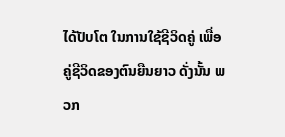ໄດ້ປັບໂຕ ໃນການໃຊ້ຊີວິດຄູ່ ເພື່ອຄູ່ຊີວິດຂອງຕົນຍືນຍາວ ດັ່ງນັ້ນ ພວກ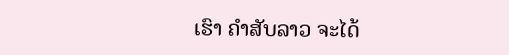ເຮົາ ຄຳສັບລາວ ຈະໄດ້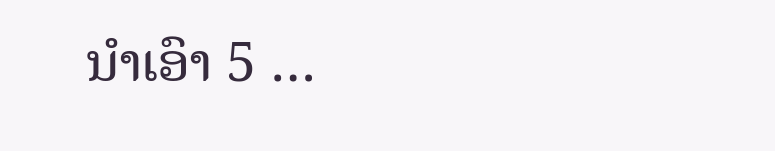ນໍາເອົາ 5 …